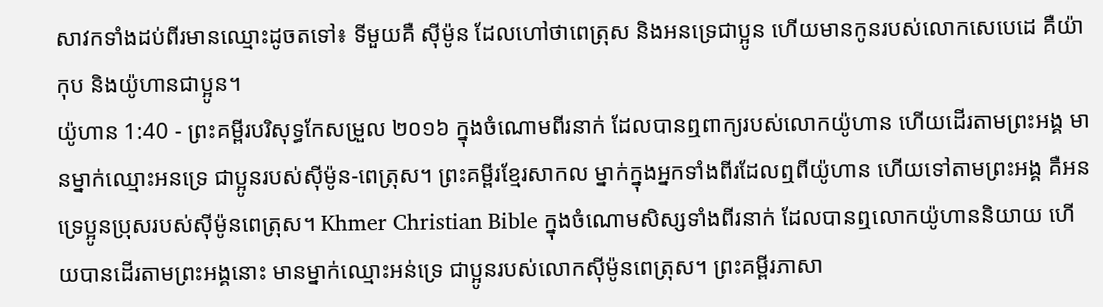សាវកទាំងដប់ពីរមានឈ្មោះដូចតទៅ៖ ទីមួយគឺ ស៊ីម៉ូន ដែលហៅថាពេត្រុស និងអនទ្រេជាប្អូន ហើយមានកូនរបស់លោកសេបេដេ គឺយ៉ាកុប និងយ៉ូហានជាប្អូន។
យ៉ូហាន 1:40 - ព្រះគម្ពីរបរិសុទ្ធកែសម្រួល ២០១៦ ក្នុងចំណោមពីរនាក់ ដែលបានឮពាក្យរបស់លោកយ៉ូហាន ហើយដើរតាមព្រះអង្គ មានម្នាក់ឈ្មោះអនទ្រេ ជាប្អូនរបស់ស៊ីម៉ូន-ពេត្រុស។ ព្រះគម្ពីរខ្មែរសាកល ម្នាក់ក្នុងអ្នកទាំងពីរដែលឮពីយ៉ូហាន ហើយទៅតាមព្រះអង្គ គឺអនទ្រេប្អូនប្រុសរបស់ស៊ីម៉ូនពេត្រុស។ Khmer Christian Bible ក្នុងចំណោមសិស្សទាំងពីរនាក់ ដែលបានឮលោកយ៉ូហាននិយាយ ហើយបានដើរតាមព្រះអង្គនោះ មានម្នាក់ឈ្មោះអន់ទ្រេ ជាប្អូនរបស់លោកស៊ីម៉ូនពេត្រុស។ ព្រះគម្ពីរភាសា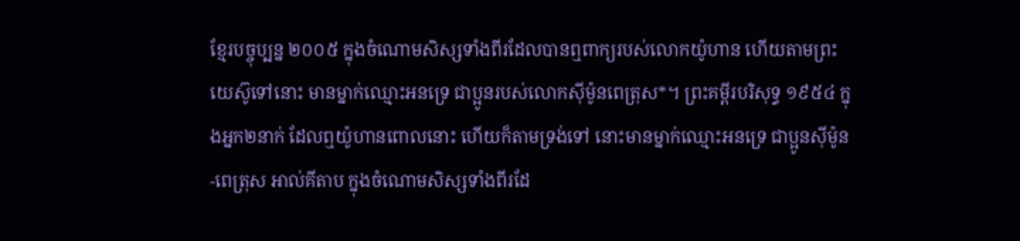ខ្មែរបច្ចុប្បន្ន ២០០៥ ក្នុងចំណោមសិស្សទាំងពីរដែលបានឮពាក្យរបស់លោកយ៉ូហាន ហើយតាមព្រះយេស៊ូទៅនោះ មានម្នាក់ឈ្មោះអនទ្រេ ជាប្អូនរបស់លោកស៊ីម៉ូនពេត្រុស*។ ព្រះគម្ពីរបរិសុទ្ធ ១៩៥៤ ក្នុងអ្នក២នាក់ ដែលឮយ៉ូហានពោលនោះ ហើយក៏តាមទ្រង់ទៅ នោះមានម្នាក់ឈ្មោះអនទ្រេ ជាប្អូនស៊ីម៉ូន-ពេត្រុស អាល់គីតាប ក្នុងចំណោមសិស្សទាំងពីរដែ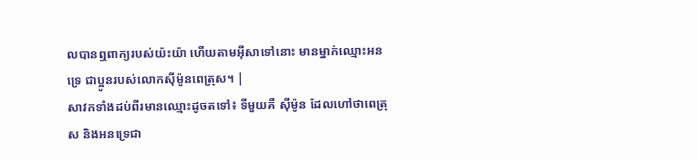លបានឮពាក្យរបស់យ៉ះយ៉ា ហើយតាមអ៊ីសាទៅនោះ មានម្នាក់ឈ្មោះអនទ្រេ ជាប្អូនរបស់លោកស៊ីម៉ូនពេត្រុស។ |
សាវកទាំងដប់ពីរមានឈ្មោះដូចតទៅ៖ ទីមួយគឺ ស៊ីម៉ូន ដែលហៅថាពេត្រុស និងអនទ្រេជា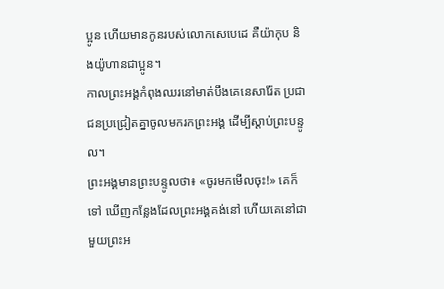ប្អូន ហើយមានកូនរបស់លោកសេបេដេ គឺយ៉ាកុប និងយ៉ូហានជាប្អូន។
កាលព្រះអង្គកំពុងឈរនៅមាត់បឹងគេនេសារ៉ែត ប្រជាជនប្រជ្រៀតគ្នាចូលមករកព្រះអង្គ ដើម្បីស្តាប់ព្រះបន្ទូល។
ព្រះអង្គមានព្រះបន្ទូលថា៖ «ចូរមកមើលចុះ!» គេក៏ទៅ ឃើញកន្លែងដែលព្រះអង្គគង់នៅ ហើយគេនៅជាមួយព្រះអ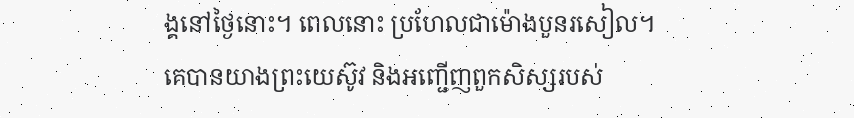ង្គនៅថ្ងៃនោះ។ ពេលនោះ ប្រហែលជាម៉ោងបួនរសៀល។
គេបានយាងព្រះយេស៊ូវ និងអញ្ជើញពួកសិស្សរបស់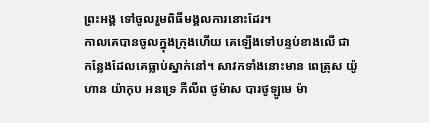ព្រះអង្គ ទៅចូលរួមពិធីមង្គលការនោះដែរ។
កាលគេបានចូលក្នុងក្រុងហើយ គេឡើងទៅបន្ទប់ខាងលើ ជាកន្លែងដែលគេធ្លាប់ស្នាក់នៅ។ សាវកទាំងនោះមាន ពេត្រុស យ៉ូហាន យ៉ាកុប អនទ្រេ ភីលីព ថូម៉ាស បារថូឡូមេ ម៉ា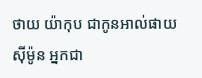ថាយ យ៉ាកុប ជាកូនអាល់ផាយ ស៊ីម៉ូន អ្នកជា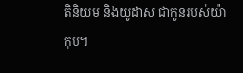តិនិយម និងយូដាស ជាកូនរបស់យ៉ាកុប។